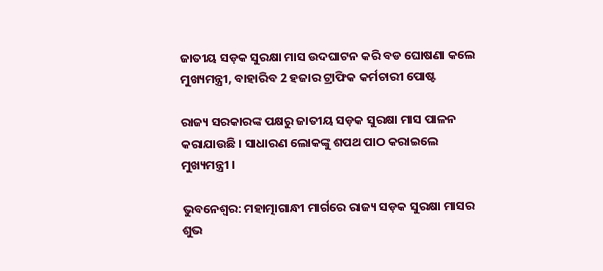ଜାତୀୟ ସଡ଼କ ସୁରକ୍ଷା ମାସ ଉଦଘାଟନ କରି ବଡ ଘୋଷଣା କଲେ ମୁଖ୍ୟମନ୍ତ୍ରୀ, ବାହାରିବ 2 ହଜାର ଟ୍ରାଫିକ କର୍ମଚାରୀ ପୋଷ୍ଟ

ରାଜ୍ୟ ସରକାରଙ୍କ ପକ୍ଷରୁ ଜାତୀୟ ସଡ଼କ ସୁରକ୍ଷା ମାସ ପାଳନ କରାଯାଉଛି । ସାଧାରଣ ଲୋକଙ୍କୁ ଶପଥ ପାଠ କରାଇଲେ ମୁଖ୍ୟମନ୍ତ୍ରୀ ।

ଭୁବନେଶ୍ବର: ମହାତ୍ମାଗାନ୍ଧୀ ମାର୍ଗରେ ରାଜ୍ୟ ସଡ଼କ ସୁରକ୍ଷା ମାସର ଶୁଭ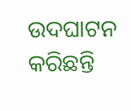ଉଦଘାଟନ କରିଛନ୍ତି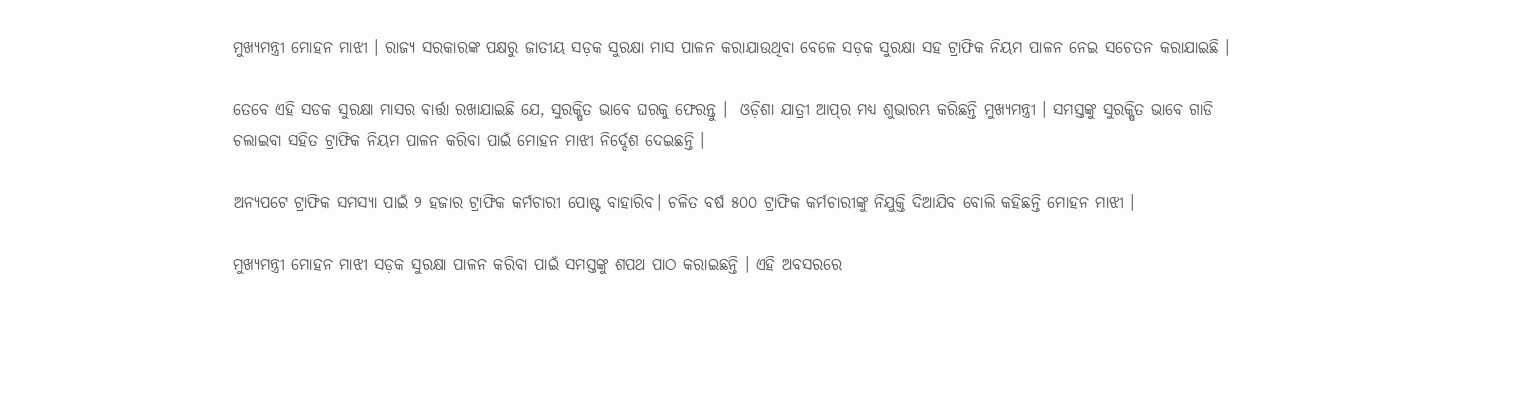ମୁଖ୍ୟମନ୍ତ୍ରୀ ମୋହନ ମାଝୀ । ରାଜ୍ୟ ସରକାରଙ୍କ ପକ୍ଷରୁ ଜାତୀୟ ସଡ଼କ ସୁରକ୍ଷା ମାସ ପାଳନ କରାଯାଉଥିବା ବେଳେ ସଡ଼କ ସୁରକ୍ଷା ସହ ଟ୍ରାଫିକ ନିୟମ ପାଳନ ନେଇ ସଚେତନ କରାଯାଇଛି ।

ତେବେ ଏହି ସଡକ ସୁରକ୍ଷା ମାସର ବାର୍ତ୍ତା ରଖାଯାଇଛି ଯେ, ସୁରକ୍ଷିତ ଭାବେ ଘରକୁ ଫେରନ୍ତୁ ।  ଓଡ଼ିଶା ଯାତ୍ରୀ ଆପ୍‌ର ମଧ୍ୟ ଶୁଭାରମ୍ଭ କରିଛନ୍ତି ମୁଖ୍ୟମନ୍ତ୍ରୀ । ସମସ୍ତଙ୍କୁ ସୁରକ୍ଷିତ ଭାବେ ଗାଡି ଚଲାଇବା ସହିତ ଟ୍ରାଫିକ ନିୟମ ପାଳନ କରିବା ପାଇଁ ମୋହନ ମାଝୀ ନିର୍ଦ୍ଦେଶ ଦେଇଛନ୍ତି ।

ଅନ୍ୟପଟେ ଟ୍ରାଫିକ ସମସ୍ୟା ପାଇଁ ୨ ହଜାର ଟ୍ରାଫିକ କର୍ମଚାରୀ ପୋଷ୍ଟ ବାହାରିବ। ଚଳିତ ବର୍ଷ ୫୦୦ ଟ୍ରାଫିକ କର୍ମଚାରୀଙ୍କୁ ନିଯୁକ୍ତି ଦିଆଯିବ ବୋଲି କହିଛନ୍ତି ମୋହନ ମାଝୀ ।

ମୁଖ୍ୟମନ୍ତ୍ରୀ ମୋହନ ମାଝୀ ସଡ଼କ ସୁରକ୍ଷା ପାଳନ କରିବା ପାଇଁ ସମସ୍ତଙ୍କୁ ଶପଥ ପାଠ କରାଇଛନ୍ତି । ଏହି ଅବସରରେ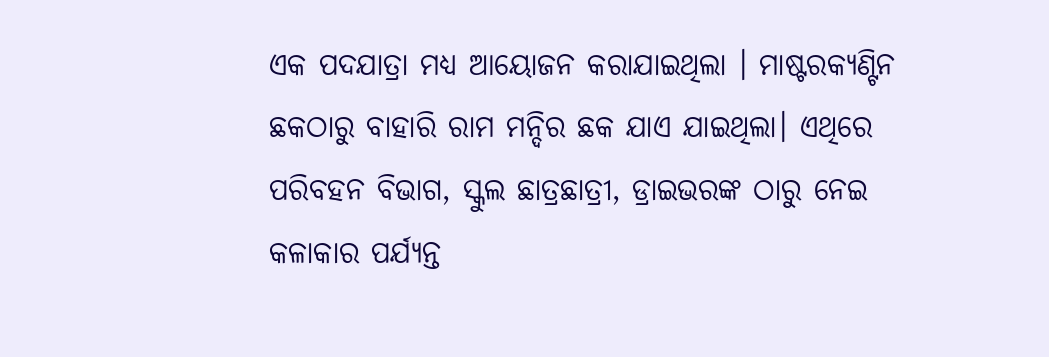ଏକ ପଦଯାତ୍ରା ମଧ୍ୟ ଆୟୋଜନ କରାଯାଇଥିଲା । ମାଷ୍ଟରକ୍ୟଣ୍ଟିନ ଛକଠାରୁ ବାହାରି ରାମ ମନ୍ଦିର ଛକ ଯାଏ ଯାଇଥିଲା। ଏଥିରେ ପରିବହନ ବିଭାଗ, ସ୍କୁଲ ଛାତ୍ରଛାତ୍ରୀ, ଡ୍ରାଇଭରଙ୍କ ଠାରୁ ନେଇ କଳାକାର ପର୍ଯ୍ୟନ୍ତ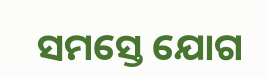ସମସ୍ତେ ଯୋଗ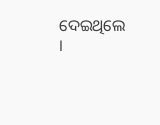ଦେଇଥିଲେ ।